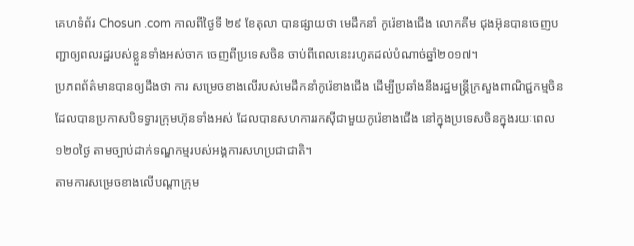គេហទំព័រ Chosun .com កាលពីថ្ងៃទី ២៩ ខែតុលា បានផ្សាយថា មេដឹកនាំ កូរ៉េខាងជើង លោកគីម ជុងអ៊ុនបានចេញបញ្ជាឲ្យពលរដ្ឋរបស់ខ្លួនទាំងអស់ចាក ចេញពីប្រទេសចិន ចាប់ពីពេលនេះរហូតដល់បំណាច់ឆ្នាំ២០១៧។
ប្រភពព័ត៌មានបានឲ្យដឹងថា ការ សម្រេចខាងលើរបស់មេដឹកនាំកូរ៉េខាងជើង ដើម្បីប្រឆាំងនឹងរដ្ឋមន្ត្រីក្រសួងពាណិជ្ជកម្មចិន ដែលបានប្រកាសបិទទ្វារក្រុមហ៊ុនទាំងអស់ ដែលបានសហការរកសុីជាមួយកូរ៉េខាងជើង នៅក្នុងប្រទេសចិនក្នុងរយៈពេល១២០ថ្ងៃ តាមច្បាប់ដាក់ទណ្ឌកម្មរបស់អង្គការសហប្រជាជាតិ។
តាមការសម្រេចខាងលើបណ្តាក្រុម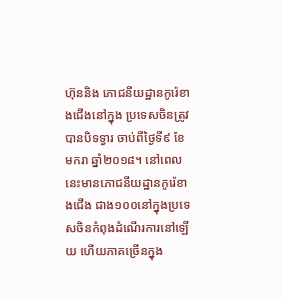ហ៊ុននិង ភោជនីយដ្ឋានកូរ៉េខាងជើងនៅក្នុង ប្រទេសចិនត្រូវបានបិទទ្វារ ចាប់ពីថ្ងៃទី៩ ខែមករា ឆ្នាំ២០១៨។ នៅពេលនេះមានភោជនីយដ្ឋានកូរ៉េខាងជើង ជាង១០០នៅក្នុងប្រទេសចិនកំពុងដំណើរការនៅឡើយ ហើយភាគច្រើនក្នុង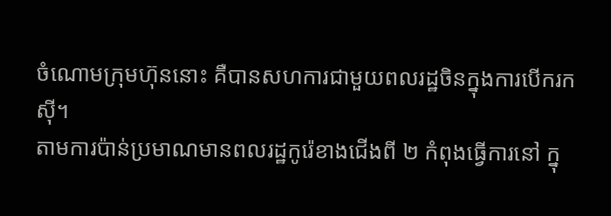ចំណោមក្រុមហ៊ុននោះ គឺបានសហការជាមួយពលរដ្ឋចិនក្នុងការបើករកសុី។
តាមការប៉ាន់ប្រមាណមានពលរដ្ឋកូរ៉េខាងជើងពី ២ កំពុងធ្វើការនៅ ក្នុ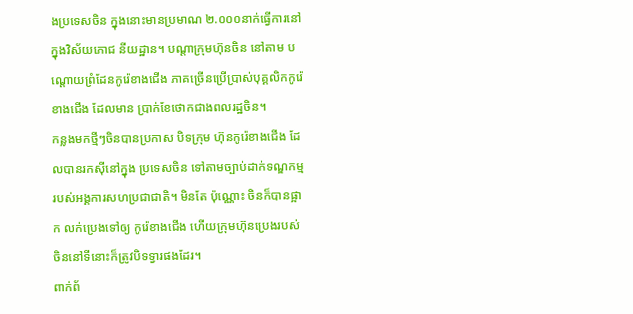ងប្រទេសចិន ក្នុងនោះមានប្រមាណ ២.០០០នាក់ធ្វើការនៅក្នុងវិស័យភោជ នីយដ្ឋាន។ បណ្តាក្រុមហ៊ុនចិន នៅតាម បណ្តោយព្រំដែនកូរ៉េខាងជើង ភាគច្រើនប្រើប្រាស់បុគ្គលិកកូរ៉េខាងជើង ដែលមាន ប្រាក់ខែថោកជាងពលរដ្ឋចិន។
កន្លងមកថ្មីៗចិនបានប្រកាស បិទក្រុម ហ៊ុនកូរ៉េខាងជើង ដែលបានរកសុីនៅក្នុង ប្រទេសចិន ទៅតាមច្បាប់ដាក់ទណ្ឌកម្ម របស់អង្គការសហប្រជាជាតិ។ មិនតែ ប៉ុណ្ណោះ ចិនក៏បានផ្អាក លក់ប្រេងទៅឲ្យ កូរ៉េខាងជើង ហើយក្រុមហ៊ុនប្រេងរបស់ ចិននៅទីនោះក៏ត្រូវបិទទ្វារផងដែរ។
ពាក់ព័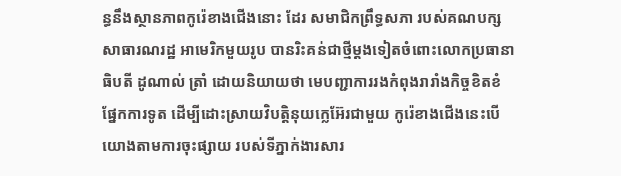ន្ធនឹងស្ថានភាពកូរ៉េខាងជើងនោះ ដែរ សមាជិកព្រឹទ្ធសភា របស់គណបក្ស សាធារណរដ្ឋ អាមេរិកមួយរូប បានរិះគន់ជាថ្មីម្ដងទៀតចំពោះលោកប្រធានាធិបតី ដូណាល់ ត្រាំ ដោយនិយាយថា មេបញ្ជាការរងកំពុងរារាំងកិច្ចខិតខំផ្នែកការទូត ដើម្បីដោះស្រាយវិបត្តិនុយក្លេអ៊ែរជាមួយ កូរ៉េខាងជើងនេះបើយោងតាមការចុះផ្សាយ របស់ទីភ្នាក់ងារសារ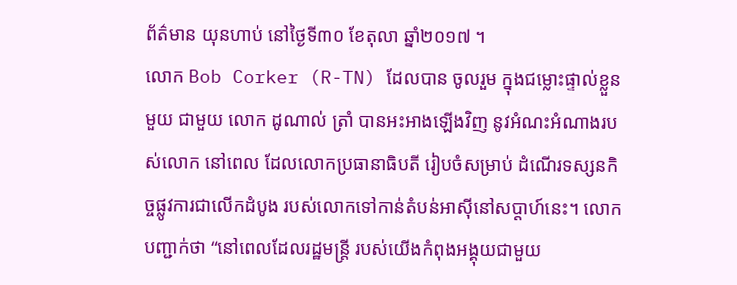ព័ត៌មាន យុនហាប់ នៅថ្ងៃទី៣០ ខែតុលា ឆ្នាំ២០១៧ ។
លោក Bob Corker (R-TN) ដែលបាន ចូលរួម ក្នុងជម្លោះផ្ទាល់ខ្លួនមួយ ជាមួយ លោក ដូណាល់ ត្រាំ បានអះអាងឡើងវិញ នូវអំណះអំណាងរបស់លោក នៅពេល ដែលលោកប្រធានាធិបតី រៀបចំសម្រាប់ ដំណើរទស្សនកិច្ចផ្លូវការជាលើកដំបូង របស់លោកទៅកាន់តំបន់អាស៊ីនៅសប្តាហ៍នេះ។ លោកបញ្ជាក់ថា “នៅពេលដែលរដ្ឋមន្រ្តី របស់យើងកំពុងអង្គុយជាមួយ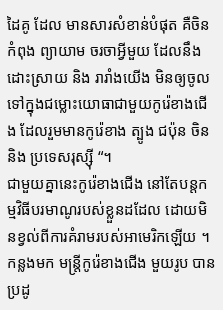ដៃគូ ដែល មានសារសំខាន់បំផុត គឺចិនកំពុង ព្យាយាម ចរចាអ្វីមួយ ដែលនឹងដោះស្រាយ និង រារាំងយើង មិនឲ្យចូលទៅក្នុងជម្លោះយោធាជាមួយកូរ៉េខាងជើង ដែលរួមមានកូរ៉េខាង ត្បូង ជប៉ុន ចិន និង ប្រទេសរុស្ស៊ី “។
ជាមួយគ្នានេះកូរ៉េខាងជើង នៅតែបន្តកម្មវិធីបរមាណូរបស់ខ្លួនដដែល ដោយមិនខ្វល់ពីការគំរាមរបស់អាមេរិកឡើយ ។ កន្លងមក មន្ត្រីកូរ៉េខាងជើង មួយរូប បាន ប្រដូ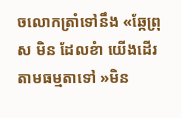ចលោកត្រាំទៅនឹង «ឆ្កែព្រុស មិន ដែលខំា យើងដើរតាមធម្មតាទៅ »មិន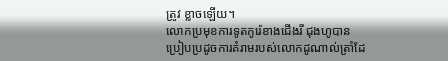ត្រូវ ខ្លាចឡើយ។
លោកប្រមុខការទូតកូរ៉េខាងជើងរី ជុងហូបានប្រៀបប្រដូចការគំរាមរបស់លោកដូណាល់ត្រាំដែ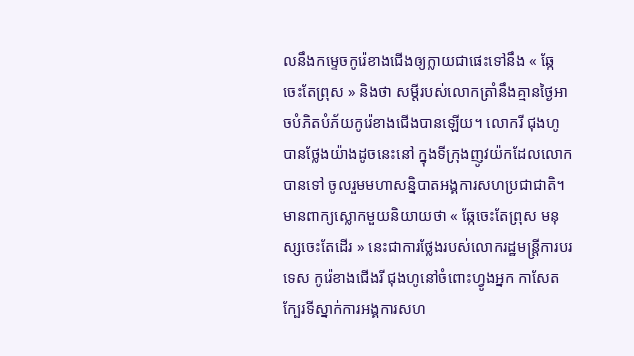លនឹងកម្ទេចកូរ៉េខាងជើងឲ្យក្លាយជាផេះទៅនឹង « ឆ្កែចេះតែព្រុស » និងថា សម្តីរបស់លោកត្រាំនឹងគ្មានថ្ងៃអាចបំភិតបំភ័យកូរ៉េខាងជើងបានឡើយ។ លោករី ជុងហូបានថ្លែងយ៉ាងដូចនេះនៅ ក្នុងទីក្រុងញូវយ៉កដែលលោកបានទៅ ចូលរួមមហាសន្និបាតអង្គការសហប្រជាជាតិ។
មានពាក្យស្លោកមួយនិយាយថា « ឆ្កែចេះតែព្រុស មនុស្សចេះតែដើរ » នេះជាការថ្លែងរបស់លោករដ្ឋមន្រ្តីការបរទេស កូរ៉េខាងជើងរី ជុងហូនៅចំពោះហ្វូងអ្នក កាសែតក្បែរទីស្នាក់ការអង្គការសហ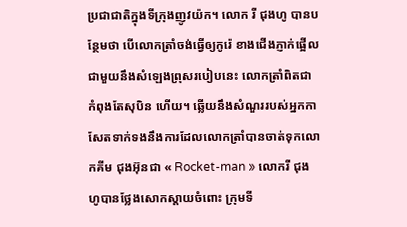ប្រជាជាតិក្នុងទីក្រុងញូវយ៉ក។ លោក រី ជុងហូ បានបន្ថែមថា បើលោកត្រាំចង់ធ្វើឲ្យកូរ៉េ ខាងជើងភ្ញាក់ផ្អើលជាមួយនឹងសំឡេងព្រុសរបៀបនេះ លោកត្រាំពិតជាកំពុងតែសុបិន ហើយ។ ឆ្លើយនឹងសំណួររបស់អ្នកកាសែតទាក់ទងនឹងការដែលលោកត្រាំបានចាត់ទុកលោកគីម ជុងអ៊ុនជា « Rocket-man » លោករី ជុងហូបានថ្លែងសោកស្តាយចំពោះ ក្រុមទី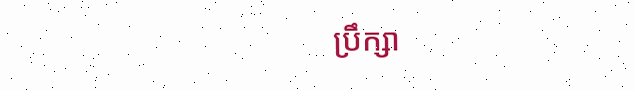ប្រឹក្សា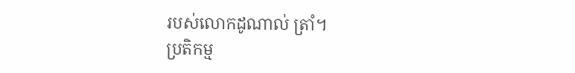របស់លោកដូណាល់ ត្រាំ។
ប្រតិកម្ម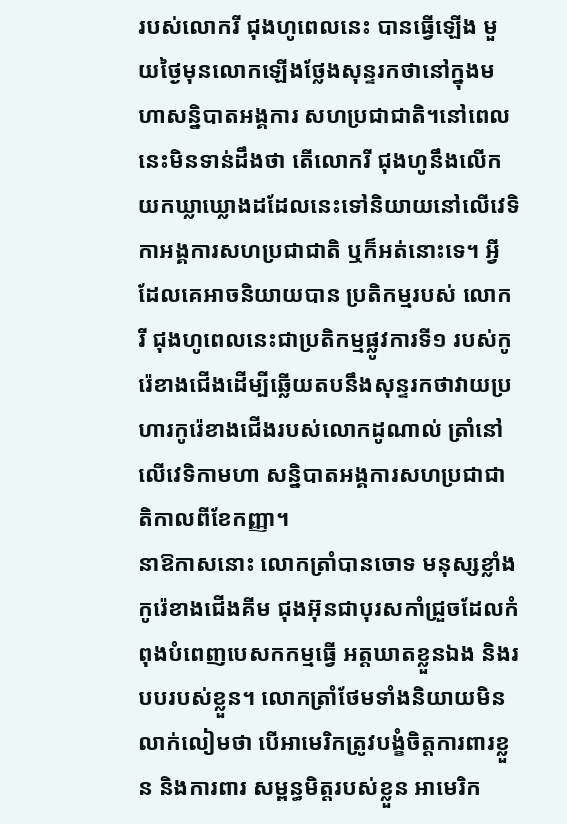របស់លោករី ជុងហូពេលនេះ បានធ្វើឡើង មួយថ្ងៃមុនលោកឡើងថ្លែងសុន្ទរកថានៅក្នុងមហាសន្និបាតអង្គការ សហប្រជាជាតិ។នៅពេលនេះមិនទាន់ដឹងថា តើលោករី ជុងហូនឹងលើកយកឃ្លាឃ្លោងដដែលនេះទៅនិយាយនៅលើវេទិកាអង្គការសហប្រជាជាតិ ឬក៏អត់នោះទេ។ អ្វីដែលគេអាចនិយាយបាន ប្រតិកម្មរបស់ លោករី ជុងហូពេលនេះជាប្រតិកម្មផ្លូវការទី១ របស់កូរ៉េខាងជើងដើម្បីឆ្លើយតបនឹងសុន្ទរកថាវាយប្រហារកូរ៉េខាងជើងរបស់លោកដូណាល់ ត្រាំនៅលើវេទិកាមហា សន្និបាតអង្គការសហប្រជាជាតិកាលពីខែកញ្ញា។
នាឱកាសនោះ លោកត្រាំបានចោទ មនុស្សខ្លាំងកូរ៉េខាងជើងគីម ជុងអ៊ុនជាបុរសកាំជ្រួចដែលកំពុងបំពេញបេសកកម្មធ្វើ អត្តឃាតខ្លួនឯង និងរបបរបស់ខ្លួន។ លោកត្រាំថែមទាំងនិយាយមិនលាក់លៀមថា បើអាមេរិកត្រូវបង្ខំចិត្តការពារខ្លួន និងការពារ សម្ពន្ធមិត្តរបស់ខ្លួន អាមេរិក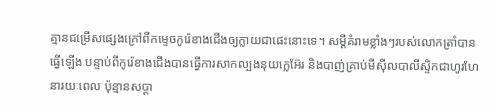គ្មានជម្រើសផ្សេងក្រៅពីកម្ទេចកូរ៉េខាងជើងឲ្យក្លាយជាផេះនោះទេ។ សម្តីគំរាមខ្លាំងៗរបស់លោកត្រាំបានធ្វើឡើង បន្ទាប់ពីកូរ៉េខាងជើងបានធ្វើការសាកល្បងនុយក្លេអ៊ែរ និងបាញ់គ្រាប់មីស៊ីលបាលីស្ទិកជាហូរហែនារយៈពេល ប៉ុន្មានសប្តា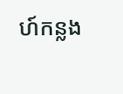ហ៍កន្លង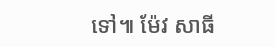ទៅ៕ ម៉ែវ សាធី